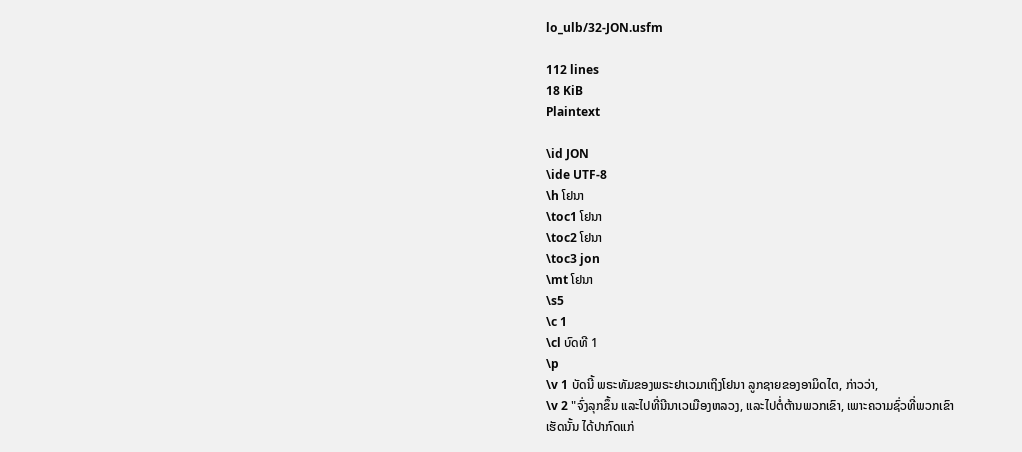lo_ulb/32-JON.usfm

112 lines
18 KiB
Plaintext

\id JON
\ide UTF-8
\h ໂຢນາ
\toc1 ໂຢນາ
\toc2 ໂຢນາ
\toc3 jon
\mt ໂຢນາ
\s5
\c 1
\cl ບົດທີ 1
\p
\v 1 ບັດນີ້ ພຣະທັມຂອງພຣະຢາເວມາເຖິງໂຢນາ ລູກຊາຍຂອງອາມິດໄຕ, ກ່າວວ່າ,
\v 2 "ຈົ່ງລຸກຂຶ້ນ ແລະໄປທີ່ນີນາເວເມືອງຫລວງ, ແລະໄປຕໍ່ຕ້ານພວກເຂົາ, ເພາະຄວາມຊົ່ວທີ່ພວກເຂົາເຮັດນັ້ນ ໄດ້ປາກົດແກ່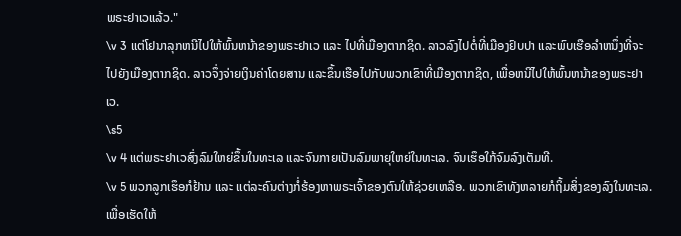ພຣະຢາເວແລ້ວ."
\v 3 ແຕ່ໂຢນາລຸກຫນີໄປໃຫ້ພົ້ນຫນ້າຂອງພຣະຢາເວ ແລະ ໄປທີ່ເມືອງຕາກຊິດ. ລາວລົງໄປຕໍ່ທີ່ເມືອງຢົບປາ ແລະພົບເຮືອລຳຫນຶ່ງທີ່ຈະໄປຍັງເມືອງຕາກຊິດ. ລາວຈຶ່ງຈ່າຍເງິນຄ່າໂດຍສານ ແລະຂຶ້ນເຮືອໄປກັບພວກເຂົາທີ່ເມືອງຕາກຊິດ, ເພື່ອຫນີໄປໃຫ້ພົ້ນຫນ້າຂອງພຣະຢາເວ.
\s5
\v 4 ແຕ່ພຣະຢາເວສົ່ງລົມໃຫຍ່ຂຶ້ນໃນທະເລ ແລະຈົນກາຍເປັນລົມພາຍຸໃຫຍ່ໃນທະເລ. ຈົນເຮຶອໃກ້ຈົມລົງເຕັມທີ.
\v 5 ພວກລູກເຮຶອກໍຢ້ານ ແລະ ແຕ່ລະຄົນຕ່າງກໍ່ຮ້ອງຫາພຣະເຈົ້າຂອງຕົນໃຫ້ຊ່ວຍເຫລືອ. ພວກເຂົາທັງຫລາຍກໍຖິ້ມສິ່ງຂອງລົງໃນທະເລ. ເພື່ອເຮັດໃຫ້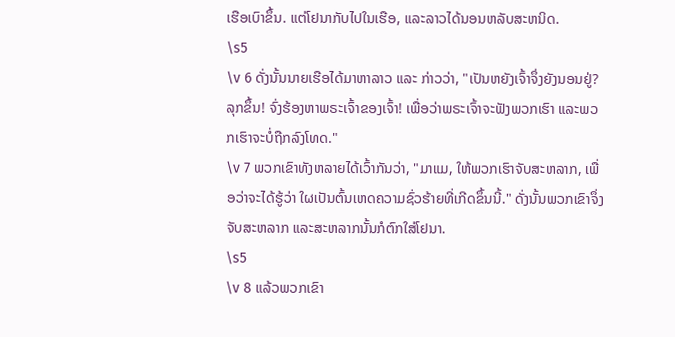ເຮືອເບົາຂຶ້ນ. ແຕ່ໂຢນາກັບໄປໃນເຮືອ, ແລະລາວໄດ້ນອນຫລັບສະຫນິດ.
\s5
\v 6 ດັ່ງນັ້ນນາຍເຮືອໄດ້ມາຫາລາວ ແລະ ກ່າວວ່າ, "ເປັນຫຍັງເຈົ້າຈຶ່ງຍັງນອນຢູ່? ລຸກຂຶ້ນ! ຈົ່ງຮ້ອງຫາພຣະເຈົ້າຂອງເຈົ້າ! ເພື່ອວ່າພຣະເຈົ້າຈະຟັງພວກເຮົາ ແລະພວກເຮົາຈະບໍ່ຖືກລົງໂທດ."
\v 7 ພວກເຂົາທັງຫລາຍໄດ້ເວົ້າກັນວ່າ, "ມາແມ, ໃຫ້ພວກເຮົາຈັບສະຫລາກ, ເພື່ອວ່າຈະໄດ້ຮູ້ວ່າ ໃຜເປັນຕົ້ນເຫດຄວາມຊົ່ວຮ້າຍທີ່ເກີດຂຶ້ນນີ້." ດັ່ງນັ້ນພວກເຂົາຈຶ່ງຈັບສະຫລາກ ແລະສະຫລາກນັ້ນກໍຕົກໃສ່ໂຢນາ.
\s5
\v 8 ແລ້ວພວກເຂົາ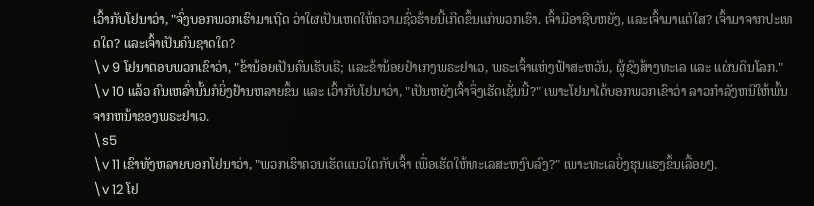ເວົ້າກັບໂຢນາວ່າ, "ຈົ່ງບອກພວກເຮົາມາເຖີດ ວ່າໃຜເປັນເຫດໃຫ້ຄວາມຊົ່ວຮ້າຍນີ້ເກີດຂຶ້ນແກ່ພວກເຮົາ. ເຈົ້າມີອາຊີບຫຍັງ, ແລະເຈົ້າມາແຕ່ໃສ? ເຈົ້າມາຈາກປະເທດໃດ? ແລະເຈົ້າເປັນຄົນຊາດໃດ?
\v 9 ໂຢນາຕອບພວກເຂົາວ່າ, "ຂ້ານ້ອຍເປັນຄົນເຮັບເຣີ; ແລະຂ້ານ້ອຍຢຳເກງພຣະຢາເວ, ພຣະເຈົ້າແຫ່ງຟ້າສະຫວັນ, ຜູ້ຊົງສ້າງທະເລ ແລະ ແຜ່ນດິນໂລກ."
\v 10 ແລ້ວ ຄົນເຫລົ່ານັ້ນກໍຍິ່ງຢ້ານຫລາຍຂຶ້ນ ແລະ ເວົ້າກັບໂຢນາວ່າ, "ເປັນຫຍັງເຈົ້າຈຶ່ງເຮັດເຊັ່ນນີ້?" ເພາະໂຢນາໄດ້ບອກພວກເຂົາວ່າ ລາວກຳລັງຫນີໃຫ້ພົ້ນຈາກຫນ້າຂອງພຣະຢາເວ.
\s5
\v 11 ເຂົາທັງຫລາຍບອກໂຢນາວ່າ, "ພວກເຮົາຄວນເຮັດແນວໃດກັບເຈົ້າ ເພື່ອເຮັດໃຫ້ທະເລສະຫງົບລົງ?" ເພາະທະເລຍິ່ງຮຸນແຮງຂຶ້ນເລື້ອຍໆ.
\v 12 ໂຢ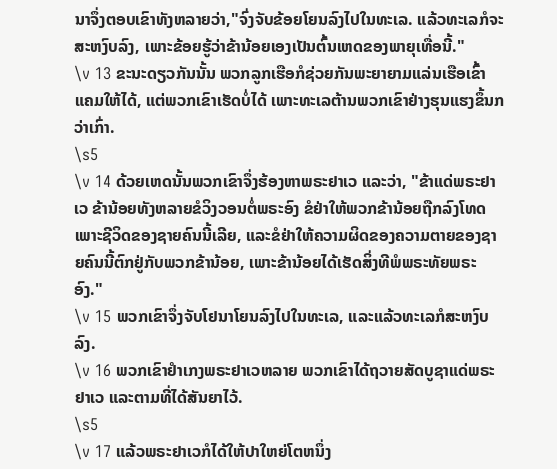ນາຈຶ່ງຕອບເຂົາທັງຫລາຍວ່າ,"ຈົ່ງຈັບຂ້ອຍໂຍນລົງໄປໃນທະເລ. ແລ້ວທະເລກໍຈະສະຫງົບລົງ, ເພາະຂ້ອຍຮູ້ວ່າຂ້ານ້ອຍເອງເປັນຕົ້ນເຫດຂອງພາຍຸເທື່ອນີ້."
\v 13 ຂະນະດຽວກັນນັ້ນ ພວກລູກເຮືອກໍຊ່ວຍກັນພະຍາຍາມແລ່ນເຮືອເຂົ້າແຄມໃຫ້ໄດ້, ແຕ່ພວກເຂົາເຮັດບໍ່ໄດ້ ເພາະທະເລຕ້ານພວກເຂົາຢ່າງຮຸນແຮງຂຶ້ນກວ່າເກົ່າ.
\s5
\v 14 ດ້ວຍເຫດນັ້ນພວກເຂົາຈຶ່ງຮ້ອງຫາພຣະຢາເວ ແລະວ່າ, "ຂ້າແດ່ພຣະຢາເວ ຂ້ານ້ອຍທັງຫລາຍຂໍວິງວອນຕໍ່ພຣະອົງ ຂໍຢ່າໃຫ້ພວກຂ້ານ້ອຍຖືກລົງໂທດ ເພາະຊີວິດຂອງຊາຍຄົນນີ້ເລີຍ, ແລະຂໍຢ່າໃຫ້ຄວາມຜິດຂອງຄວາມຕາຍຂອງຊາຍຄົນນີ້ຕົກຢູ່ກັບພວກຂ້ານ້ອຍ, ເພາະຂ້ານ້ອຍໄດ້ເຮັດສິ່ງທີພໍພຣະທັຍພຣະອົງ."
\v 15 ພວກເຂົາຈຶ່ງຈັບໂຢນາໂຍນລົງໄປໃນທະເລ, ແລະແລ້ວທະເລກໍສະຫງົບລົງ.
\v 16 ພວກເຂົາຢຳເກງພຣະຢາເວຫລາຍ ພວກເຂົາໄດ້ຖວາຍສັດບູຊາແດ່ພຣະຢາເວ ແລະຕາມທີ່ໄດ້ສັນຍາໄວ້.
\s5
\v 17 ແລ້ວພຣະຢາເວກໍໄດ້ໃຫ້ປາໃຫຍ່ໂຕຫນຶ່ງ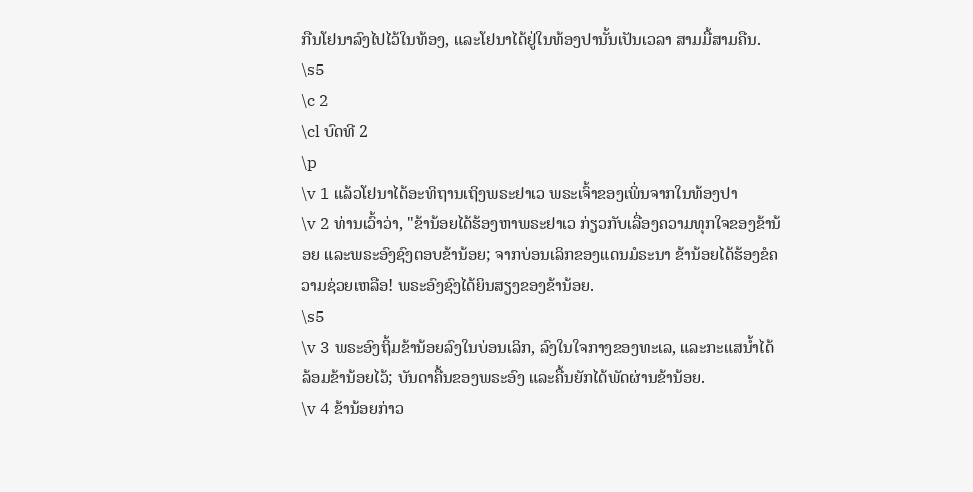ກືນໂຢນາລົງໄປໄວ້ໃນທ້ອງ, ແລະໂຢນາໄດ້ຢູ່ໃນທ້ອງປານັ້ນເປັນເວລາ ສາມມື້ສາມຄືນ.
\s5
\c 2
\cl ບົດທີ 2
\p
\v 1 ແລ້ວໂຢນາໄດ້ອະທິຖານເຖິງພຣະຢາເວ ພຣະເຈົ້າຂອງເພິ່ນຈາກໃນທ້ອງປາ
\v 2 ທ່ານເວົ້າວ່າ, "ຂ້ານ້ອຍໄດ້ຮ້ອງຫາພຣະຢາເວ ກ່ຽວກັບເລື່ອງຄວາມທຸກໃຈຂອງຂ້ານ້ອຍ ແລະພຣະອົງຊົງຕອບຂ້ານ້ອຍ; ຈາກບ່ອນເລິກຂອງແດນມໍຣະນາ ຂ້ານ້ອຍໄດ້ຮ້ອງຂໍຄວາມຊ່ວຍເຫລືອ! ພຣະອົງຊົງໄດ້ຍິນສຽງຂອງຂ້ານ້ອຍ.
\s5
\v 3 ພຣະອົງຖິ້ມຂ້ານ້ອຍລົງໃນບ່ອນເລິກ, ລົງໃນໃຈກາງຂອງທະເລ, ແລະກະແສນໍ້າໄດ້ລ້ອມຂ້ານ້ອຍໄວ້; ບັນດາຄື້ນຂອງພຣະອົງ ແລະຄື້ນຍັກໄດ້ພັດຜ່ານຂ້ານ້ອຍ.
\v 4 ຂ້ານ້ອຍກ່າວ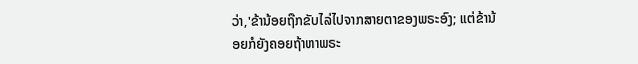ວ່າ,'ຂ້ານ້ອຍຖືກຂັບໄລ່ໄປຈາກສາຍຕາຂອງພຣະອົງ; ແຕ່ຂ້ານ້ອຍກໍຍັງຄອຍຖ້າຫາພຣະ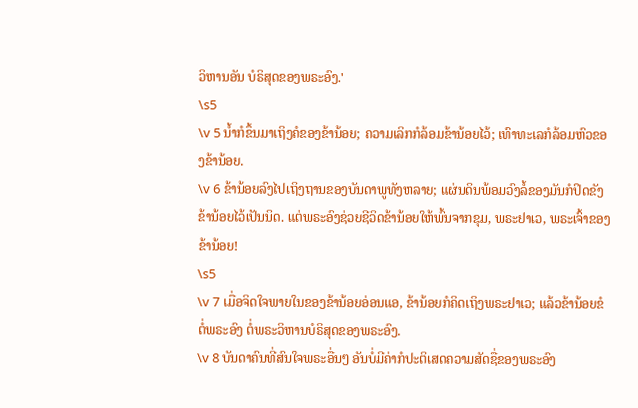ວິຫານອັນ ບໍຣິສຸດຂອງພຣະອົງ.'
\s5
\v 5 ນໍ້າກໍຂຶ້ນມາເຖິງຄໍຂອງຂ້ານ້ອຍ; ຄວາມເລິກກໍລ້ອມຂ້ານ້ອຍໄວ້; ເທົາທະເລກໍລ້ອມຫົວຂອງຂ້ານ້ອຍ.
\v 6 ຂ້ານ້ອຍລົງໄປເຖິງຖານຂອງບັນດາພູທັງຫລາຍ; ແຜ່ນດິນພ້ອມວົງລໍ້ຂອງມັນກໍປິດຂັງຂ້ານ້ອຍໄວ້ເປັນນິດ. ແຕ່ພຣະອົງຊ່ວຍຊີວິດຂ້ານ້ອຍໃຫ້ພົ້ນຈາກຂຸມ, ພຣະຢາເວ, ພຣະເຈົ້າຂອງຂ້ານ້ອຍ!
\s5
\v 7 ເມື່ອຈິດໃຈພາຍໃນຂອງຂ້ານ້ອຍອ່ອນແອ, ຂ້ານ້ອຍກໍຄິດເຖິງພຣະຢາເວ; ແລ້ວຂ້ານ້ອຍຂໍຕໍ່ພຣະອົງ ຕໍ່ພຣະວິຫານບໍຣິສຸດຂອງພຣະອົງ.
\v 8 ບັນດາຄົນທີ່ສົນໃຈພຣະອື່ນໆ ອັນບໍ່ມີຄ່າກໍປະຕິເສດຄວາມສັດຊື່ຂອງພຣະອົງ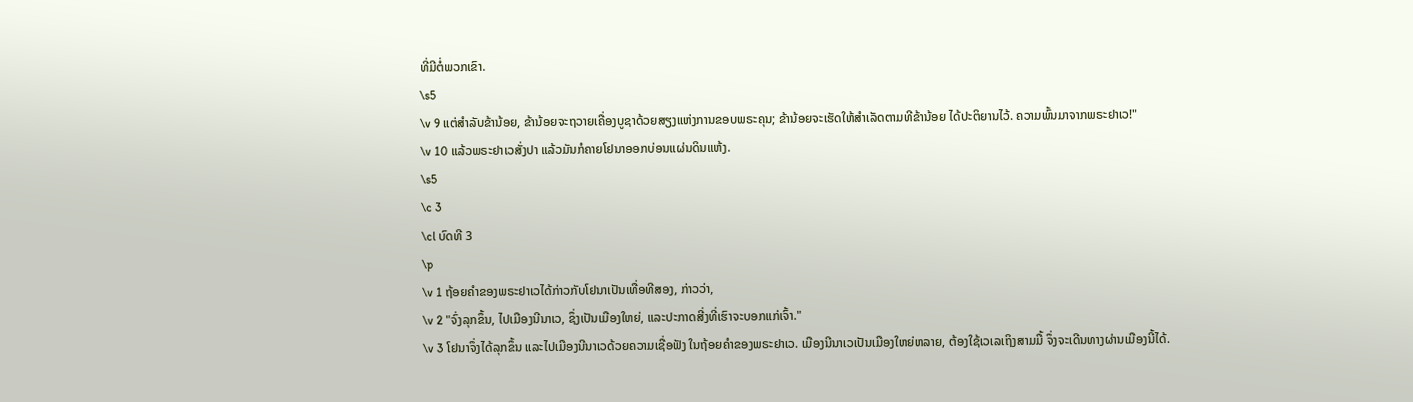ທີ່ມີຕໍ່ພວກເຂົາ.
\s5
\v 9 ແຕ່ສຳລັບຂ້ານ້ອຍ, ຂ້ານ້ອຍຈະຖວາຍເຄື່ອງບູຊາດ້ວຍສຽງແຫ່ງການຂອບພຣະຄຸນ; ຂ້ານ້ອຍຈະເຮັດໃຫ້ສຳເລັດຕາມທີຂ້ານ້ອຍ ໄດ້ປະຕິຍານໄວ້. ຄວາມພົ້ນມາຈາກພຣະຢາເວ!"
\v 10 ແລ້ວພຣະຢາເວສັ່ງປາ ແລ້ວມັນກໍຄາຍໂຢນາອອກບ່ອນແຜ່ນດິນແຫ້ງ.
\s5
\c 3
\cl ບົດທີ 3
\p
\v 1 ຖ້ອຍຄຳຂອງພຣະຢາເວໄດ້ກ່າວກັບໂຢນາເປັນເທື່ອທີສອງ, ກ່າວວ່າ,
\v 2 "ຈົ່ງລຸກຂຶ້ນ, ໄປເມືອງນີນາເວ, ຊຶ່ງເປັນເມືອງໃຫຍ່, ແລະປະກາດສີ່ງທີ່ເຮົາຈະບອກແກ່ເຈົ້າ."
\v 3 ໂຢນາຈຶ່ງໄດ້ລຸກຂຶ້ນ ແລະໄປເມືອງນີນາເວດ້ວຍຄວາມເຊື່ອຟັງ ໃນຖ້ອຍຄຳຂອງພຣະຢາເວ. ເມືອງນີນາເວເປັນເມືອງໃຫຍ່ຫລາຍ, ຕ້ອງໃຊ້ເວເລເຖິງສາມມື້ ຈຶ່ງຈະເດີນທາງຜ່ານເມືອງນີ້ໄດ້.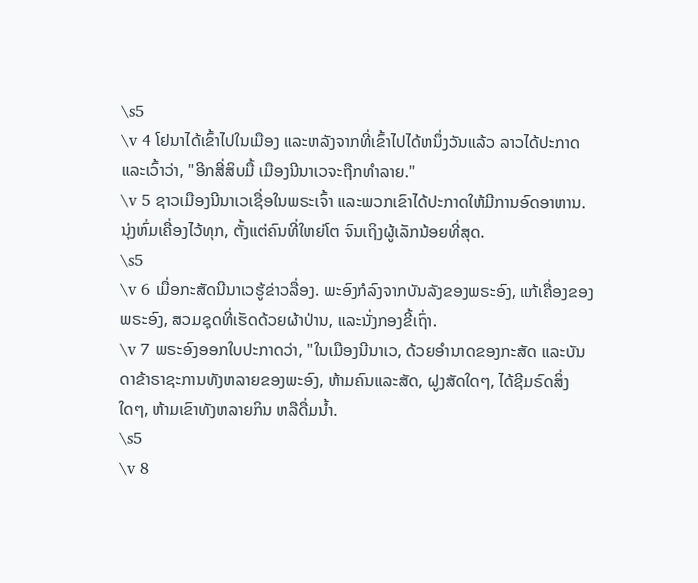\s5
\v 4 ໂຢນາໄດ້ເຂົ້າໄປໃນເມືອງ ແລະຫລັງຈາກທີ່ເຂົ້າໄປໄດ້ຫນຶ່ງວັນແລ້ວ ລາວໄດ້ປະກາດແລະເວົ້າວ່າ, "ອີກສີ່ສິບມື້ ເມືອງນີນາເວຈະຖືກທຳລາຍ."
\v 5 ຊາວເມືອງນີນາເວເຊື່ອໃນພຣະເຈົ້າ ແລະພວກເຂົາໄດ້ປະກາດໃຫ້ມີການອົດອາຫານ. ນຸ່ງຫົ່ມເຄື່ອງໄວ້ທຸກ, ຕັ້ງແຕ່ຄົນທີ່ໃຫຍ່ໂຕ ຈົນເຖິງຜູ້ເລັກນ້ອຍທີ່ສຸດ.
\s5
\v 6 ເມື່ອກະສັດນີນາເວຮູ້ຂ່າວລື່ອງ. ພະອົງກໍລົງຈາກບັນລັງຂອງພຣະອົງ, ແກ້ເຄື່ອງຂອງພຣະອົງ, ສວມຊຸດທີ່ເຮັດດ້ວຍຜ້າປ່ານ, ແລະນັ່ງກອງຂີ້ເຖົ່າ.
\v 7 ພຣະອົງອອກໃບປະກາດວ່າ, "ໃນເມືອງນີນາເວ, ດ້ວຍອຳນາດຂອງກະສັດ ແລະບັນດາຂ້າຣາຊະການທັງຫລາຍຂອງພະອົງ, ຫ້າມຄົນແລະສັດ, ຝູງສັດໃດໆ, ໄດ້ຊີມຣົດສິ່ງໃດໆ, ຫ້າມເຂົາທັງຫລາຍກິນ ຫລືດື່ມນໍ້າ.
\s5
\v 8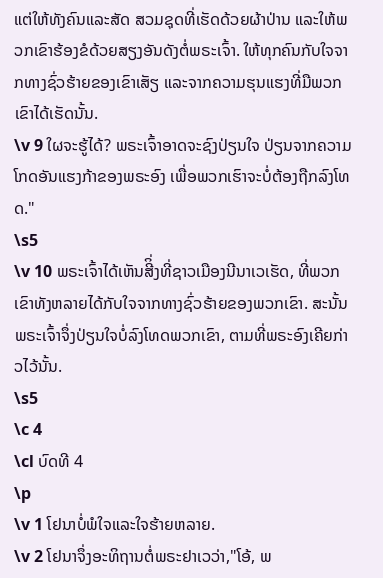ແຕ່ໃຫ້ທັງຄົນແລະສັດ ສວມຊຸດທີ່ເຮັດດ້ວຍຜ້າປ່ານ ແລະໃຫ້ພວກເຂົາຮ້ອງຂໍດ້ວຍສຽງອັນດັງຕໍ່ພຣະເຈົ້າ. ໃຫ້ທຸກຄົນກັບໃຈຈາກທາງຊົ່ວຮ້າຍຂອງເຂົາເສັຽ ແລະຈາກຄວາມຮຸນແຮງທີ່ມືພວກເຂົາໄດ້ເຮັດນັ້ນ.
\v 9 ໃຜຈະຮູ້ໄດ້? ພຣະເຈົ້າອາດຈະຊົງປ່ຽນໃຈ ປ່ຽນຈາກຄວາມໂກດອັນແຮງກ້າຂອງພຣະອົງ ເພື່ອພວກເຮົາຈະບໍ່ຕ້ອງຖືກລົງໂທດ."
\s5
\v 10 ພຣະເຈົ້າໄດ້ເຫັນສີິ່ງທີ່ຊາວເມືອງນີນາເວເຮັດ, ທີ່ພວກເຂົາທັງຫລາຍໄດ້ກັບໃຈຈາກທາງຊົ່ວຮ້າຍຂອງພວກເຂົາ. ສະນັ້ນ ພຣະເຈົ້າຈຶ່ງປ່ຽນໃຈບໍ່ລົງໂທດພວກເຂົາ, ຕາມທີ່ພຣະອົງເຄີຍກ່າວໄວ້ນັ້ນ.
\s5
\c 4
\cl ບົດທີ 4
\p
\v 1 ໂຢນາບໍ່ພໍໃຈແລະໃຈຮ້າຍຫລາຍ.
\v 2 ໂຢນາຈຶ່ງອະທິຖານຕໍ່ພຣະຢາເວວ່າ,"ໂອ້, ພ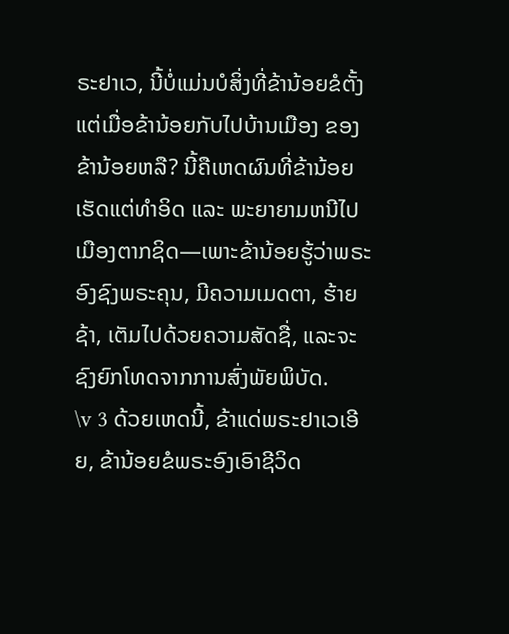ຣະຢາເວ, ນີ້ບໍ່ແມ່ນບໍສິ່ງທີ່ຂ້ານ້ອຍຂໍຕັ້ງແຕ່ເມື່ອຂ້ານ້ອຍກັບໄປບ້ານເມືອງ ຂອງຂ້ານ້ອຍຫລື? ນີ້ຄືເຫດຜົນທີ່ຂ້ານ້ອຍເຮັດແຕ່ທຳອິດ ແລະ ພະຍາຍາມຫນີໄປເມືອງຕາກຊິດ—ເພາະຂ້ານ້ອຍຮູ້ວ່າພຣະອົງຊົງພຣະຄຸນ, ມີຄວາມເມດຕາ, ຮ້າຍຊ້າ, ເຕັມໄປດ້ວຍຄວາມສັດຊື່, ແລະຈະຊົງຍົກໂທດຈາກການສົ່ງພັຍພິບັດ.
\v 3 ດ້ວຍເຫດນີ້, ຂ້າແດ່ພຣະຢາເວເອີຍ, ຂ້ານ້ອຍຂໍພຣະອົງເອົາຊີວິດ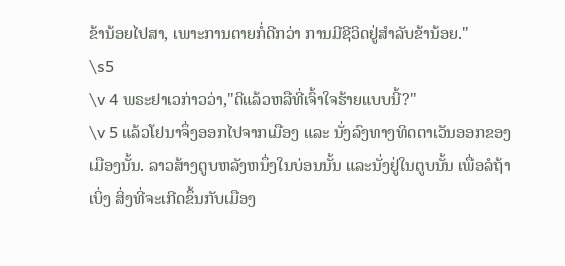ຂ້ານ້ອຍໄປສາ, ເພາະການຕາຍກໍ່ດີກວ່າ ການມີຊີວິດຢູ່ສຳລັບຂ້ານ້ອຍ."
\s5
\v 4 ພຣະຢາເວກ່າວວ່າ,"ດີແລ້ວຫລືທີ່ເຈົ້າໃຈຮ້າຍແບບນີ້?"
\v 5 ແລ້ວໂຢນາຈຶ່ງອອກໄປຈາກເມືອງ ແລະ ນັ່ງລົງທາງທິດຕາເວັນອອກຂອງເມືອງນັ້ນ. ລາວສ້າງຕູບຫລັງຫນຶ່ງໃນບ່ອນນັ້ນ ແລະນັ່ງຢູ່ໃນຕູບນັ້ນ ເພື່ອລໍຖ້າເບິ່ງ ສິ່ງທີ່ຈະເກີດຂຶ້ນກັບເມືອງ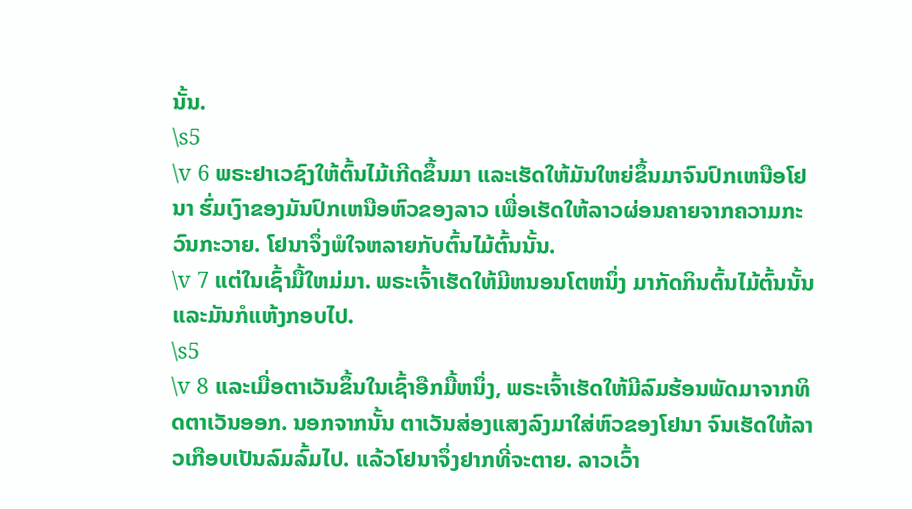ນັ້ນ.
\s5
\v 6 ພຣະຢາເວຊົງໃຫ້ຕົ້ນໄມ້ເກີດຂຶ້ນມາ ແລະເຮັດໃຫ້ມັນໃຫຍ່ຂຶ້ນມາຈົນປົກເຫນືອໂຢນາ ຮົ່ມເງົາຂອງມັນປົກເຫນືອຫົວຂອງລາວ ເພື່ອເຮັດໃຫ້ລາວຜ່ອນຄາຍຈາກຄວາມກະວົນກະວາຍ. ໂຢນາຈຶ່ງພໍໃຈຫລາຍກັບຕົ້ນໄມ້ຕົ້ນນັ້ນ.
\v 7 ແຕ່ໃນເຊົ້າມື້ໃຫມ່ມາ. ພຣະເຈົ້າເຮັດໃຫ້ມີຫນອນໂຕຫນຶ່ງ ມາກັດກິນຕົ້ນໄມ້ຕົ້ນນັ້ນ ແລະມັນກໍແຫ້ງກອບໄປ.
\s5
\v 8 ແລະເມື່ອຕາເວັນຂຶ້ນໃນເຊົ້າອືກມື້ຫນຶ່ງ, ພຣະເຈົ້າເຮັດໃຫ້ມີລົມຮ້ອນພັດມາຈາກທິດຕາເວັນອອກ. ນອກຈາກນັ້ນ ຕາເວັນສ່ອງແສງລົງມາໃສ່ຫົວຂອງໂຢນາ ຈົນເຮັດໃຫ້ລາວເກືອບເປັນລົມລົ້ມໄປ. ແລ້ວໂຢນາຈຶ່ງຢາກທີ່ຈະຕາຍ. ລາວເວົ້າ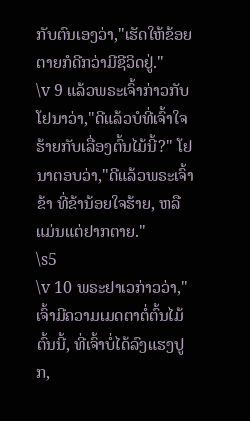ກັບຕົນເອງວ່າ,"ເຮັດໃຫ້ຂ້ອຍຕາຍກໍດີກວ່າມີຊີວິດຢູ່."
\v 9 ແລ້ວພຣະເຈົ້າກ່າວກັບໂຢນາວ່າ,"ດີແລ້ວບໍທີ່ເຈົ້າໃຈຮ້າຍກັບເລື່ອງຕົ້ນໄມ້ນີ້?" ໂຢນາຕອບວ່າ,"ດີແລ້ວພຣະເຈົ້າຂ້າ ທີ່ຂ້ານ້ອຍໃຈຮ້າຍ, ຫລືແມ່ນແຕ່ຢາກຕາຍ."
\s5
\v 10 ພຣະຢາເວກ່າວວ່າ,"ເຈົ້າມີຄວາມເມດຕາຕໍ່ຕົ້ນໄມ້ຕົ້ນນີ້, ທີ່ເຈົ້າບໍ່ໄດ້ລົງແຮງປູກ,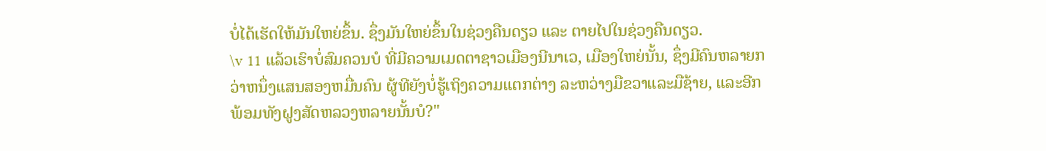ບໍ່ໄດ້ເຮັດໃຫ້ມັນໃຫຍ່ຂຶ້ນ. ຊຶ່ງມັນໃຫຍ່ຂຶ້ນໃນຊ່ວງຄືນດຽວ ແລະ ຕາຍໄປໃນຊ່ວງຄືນດຽວ.
\v 11 ແລ້ວເຮົາບໍ່ສົມຄວນບໍ ທີ່ມີຄວາມເມດຕາຊາວເມືອງນີນາເວ, ເມືອງໃຫຍ່ນັ້ນ, ຊຶ່ງມີຄົນຫລາຍກວ່າຫນຶ່ງແສນສອງຫມື່ນຄົນ ຜູ້ທີຍັງບໍ່ຮູ້ເຖິງຄວາມແຕກຕ່າງ ລະຫວ່າງມືຂວາແລະມືຊ້າຍ, ແລະອີກພ້ອມທັງຝູງສັດຫລວງຫລາຍນັ້ນບໍ?"